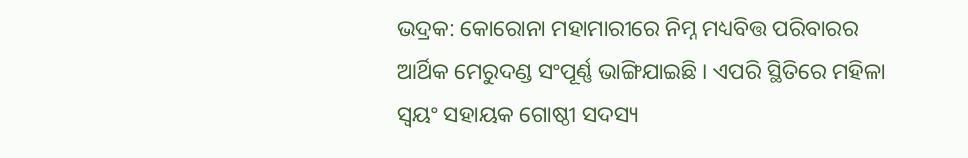ଭଦ୍ରକ: କୋରୋନା ମହାମାରୀରେ ନିମ୍ନ ମଧ୍ୟବିତ୍ତ ପରିବାରର ଆର୍ଥିକ ମେରୁଦଣ୍ଡ ସଂପୂର୍ଣ୍ଣ ଭାଙ୍ଗିଯାଇଛି । ଏପରି ସ୍ଥିତିରେ ମହିଳା ସ୍ବୟଂ ସହାୟକ ଗୋଷ୍ଠୀ ସଦସ୍ୟ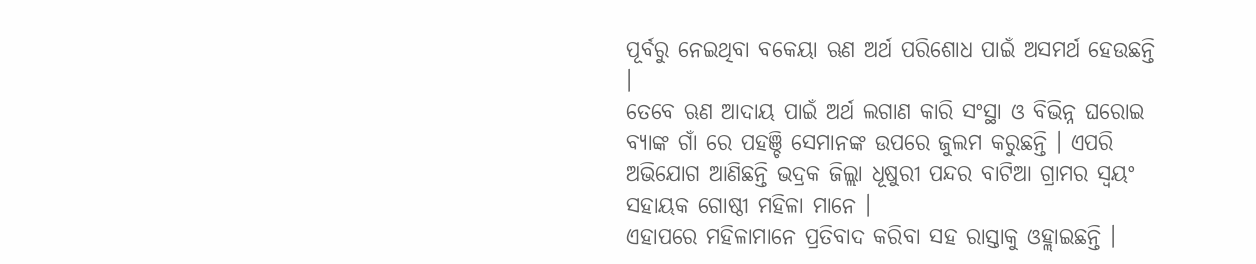ପୂର୍ବରୁ ନେଇଥିବା ବକେୟା ଋଣ ଅର୍ଥ ପରିଶୋଧ ପାଇଁ ଅସମର୍ଥ ହେଉଛନ୍ତି ।
ତେବେ ଋଣ ଆଦାୟ ପାଇଁ ଅର୍ଥ ଲଗାଣ କାରି ସଂସ୍ଥା ଓ ବିଭିନ୍ନ ଘରୋଇ ବ୍ୟାଙ୍କ ଗାଁ ରେ ପହଞ୍ଚି ସେମାନଙ୍କ ଉପରେ ଜୁଲମ କରୁଛନ୍ତି । ଏପରି ଅଭିଯୋଗ ଆଣିଛନ୍ତି ଭଦ୍ରକ ଜିଲ୍ଲା ଧୂଷୁରୀ ପନ୍ଦର ବାଟିଆ ଗ୍ରାମର ସ୍ବୟଂ ସହାୟକ ଗୋଷ୍ଠୀ ମହିଳା ମାନେ ।
ଏହାପରେ ମହିଳାମାନେ ପ୍ରତିବାଦ କରିବା ସହ ରାସ୍ତାକୁ ଓହ୍ଲାଇଛନ୍ତି ।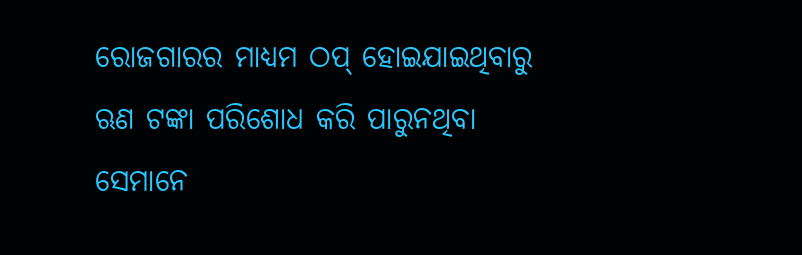ରୋଜଗାରର ମାଧ୍ୟମ ଠପ୍ ହୋଇଯାଇଥିବାରୁ ଋଣ ଟଙ୍କା ପରିଶୋଧ କରି ପାରୁନଥିବା ସେମାନେ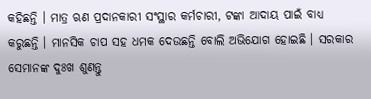କହିଛନ୍ତି । ମାତ୍ର ଋଣ ପ୍ରଦାନକାରୀ ସଂସ୍ଥାର କର୍ମଚାରୀ, ଟଙ୍କା ଆଦାୟ ପାଇଁ ବାଧ୍ୟ କରୁଛନ୍ତି । ମାନସିକ ଚାପ ସହ ଧମକ ଦେଉଛନ୍ତି ବୋଲି ଅଭିଯୋଗ ହୋଇଛି । ସରକାର ସେମାନଙ୍କ ଦୁଃଖ ଶୁଣନ୍ତୁ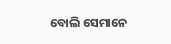ବୋଲି ସେମାନେ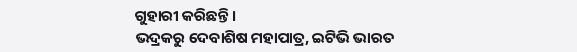ଗୁହାରୀ କରିଛନ୍ତି ।
ଭଦ୍ରକରୁ ଦେବାଶିଷ ମହାପାତ୍ର, ଇଟିଭି ଭାରତ